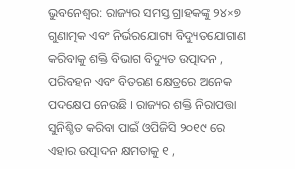ଭୁବନେଶ୍ଵର: ରାଜ୍ୟର ସମସ୍ତ ଗ୍ରାହକଙ୍କୁ ୨୪×୭ ଗୁଣାତ୍ମକ ଏବଂ ନିର୍ଭରଯୋଗ୍ୟ ବିଦ୍ୟୁତଯୋଗାଣ କରିବାକୁ ଶକ୍ତି ବିଭାଗ ବିଦ୍ୟୁତ ଉତ୍ପାଦନ , ପରିବହନ ଏବଂ ବିତରଣ କ୍ଷେତ୍ରରେ ଅନେକ ପଦକ୍ଷେପ ନେଉଛି । ରାଜ୍ୟର ଶକ୍ତି ନିରାପତ୍ତା ସୁନିଶ୍ଚିତ କରିବା ପାଇଁ ଓପିଜିସି ୨୦୧୯ ରେ ଏହାର ଉତ୍ପାଦନ କ୍ଷମତାକୁ ୧ ,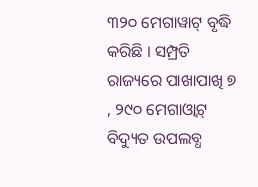୩୨୦ ମେଗାୱାଟ୍ ବୃଦ୍ଧି କରିଛି । ସମ୍ପ୍ରତି ରାଜ୍ୟରେ ପାଖାପାଖି ୭ , ୨୯୦ ମେଗାଓ୍ବାଟ୍ ବିଦ୍ୟୁତ ଉପଲବ୍ଧ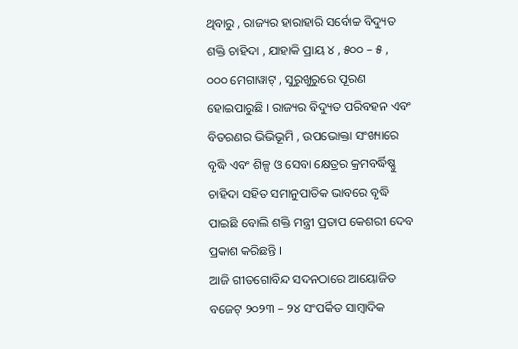ଥିବାରୁ , ରାଜ୍ୟର ହାରାହାରି ସର୍ବୋଚ୍ଚ ବିଦ୍ୟୁତ ଶକ୍ତି ଚାହିଦା , ଯାହାକି ପ୍ରାୟ ୪ , ୫୦୦ – ୫ , ୦୦୦ ମେଗାୱାଟ୍ , ସୁରୁଖୁରୁରେ ପୂରଣ ହୋଇପାରୁଛି । ରାଜ୍ୟର ବିଦ୍ୟୁତ ପରିବହନ ଏବଂ ବିତରଣର ଭିଭିଭୂମି , ଉପଭୋକ୍ତା ସଂଖ୍ୟାରେ ବୃଦ୍ଧି ଏବଂ ଶିଳ୍ପ ଓ ସେବା କ୍ଷେତ୍ରର କ୍ରମବର୍ଦ୍ଧିଷ୍ଣୁ ଚାହିଦା ସହିତ ସମାନୁପାତିକ ଭାବରେ ବୃଦ୍ଧି ପାଇଛି ବୋଲି ଶକ୍ତି ମନ୍ତ୍ରୀ ପ୍ରତାପ କେଶରୀ ଦେବ ପ୍ରକାଶ କରିଛନ୍ତି ।
ଆଜି ଗୀତଗୋବିନ୍ଦ ସଦନଠାରେ ଆୟୋଜିତ ବଜେଟ୍ ୨୦୨୩ – ୨୪ ସଂପର୍କିତ ସାମ୍ବାଦିକ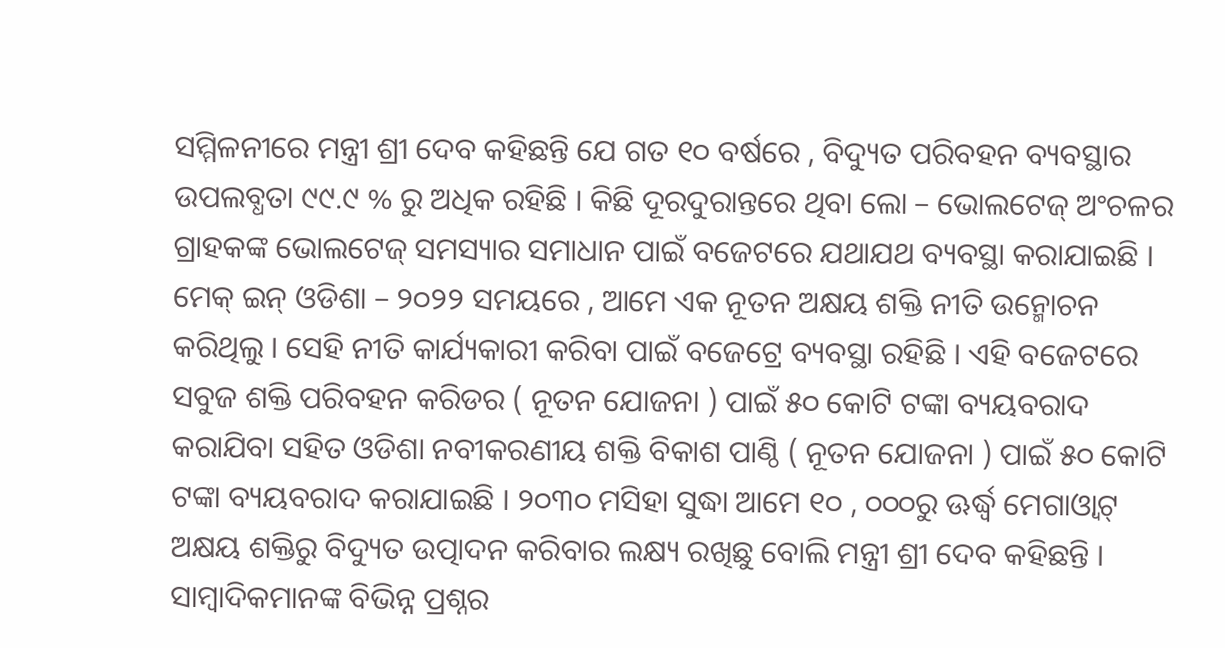ସମ୍ମିଳନୀରେ ମନ୍ତ୍ରୀ ଶ୍ରୀ ଦେବ କହିଛନ୍ତି ଯେ ଗତ ୧୦ ବର୍ଷରେ , ବିଦ୍ୟୁତ ପରିବହନ ବ୍ୟବସ୍ଥାର ଉପଲବ୍ଧତା ୯୯.୯ % ରୁ ଅଧିକ ରହିଛି । କିଛି ଦୂରଦୁରାନ୍ତରେ ଥିବା ଲୋ – ଭୋଲଟେଜ୍ ଅଂଚଳର ଗ୍ରାହକଙ୍କ ଭୋଲଟେଜ୍ ସମସ୍ୟାର ସମାଧାନ ପାଇଁ ବଜେଟରେ ଯଥାଯଥ ବ୍ୟବସ୍ଥା କରାଯାଇଛି । ମେକ୍ ଇନ୍ ଓଡିଶା – ୨୦୨୨ ସମୟରେ , ଆମେ ଏକ ନୂତନ ଅକ୍ଷୟ ଶକ୍ତି ନୀତି ଉନ୍ମୋଚନ କରିଥିଲୁ । ସେହି ନୀତି କାର୍ଯ୍ୟକାରୀ କରିବା ପାଇଁ ବଜେଟ୍ରେ ବ୍ୟବସ୍ଥା ରହିଛି । ଏହି ବଜେଟରେ ସବୁଜ ଶକ୍ତି ପରିବହନ କରିଡର ( ନୂତନ ଯୋଜନା ) ପାଇଁ ୫୦ କୋଟି ଟଙ୍କା ବ୍ୟୟବରାଦ କରାଯିବା ସହିତ ଓଡିଶା ନବୀକରଣୀୟ ଶକ୍ତି ବିକାଶ ପାଣ୍ଠି ( ନୂତନ ଯୋଜନା ) ପାଇଁ ୫୦ କୋଟି ଟଙ୍କା ବ୍ୟୟବରାଦ କରାଯାଇଛି । ୨୦୩୦ ମସିହା ସୁଦ୍ଧା ଆମେ ୧୦ , ୦୦୦ରୁ ଊର୍ଦ୍ଧ୍ୱ ମେଗାଓ୍ବାଟ୍ ଅକ୍ଷୟ ଶକ୍ତିରୁ ବିଦ୍ୟୁତ ଉତ୍ପାଦନ କରିବାର ଲକ୍ଷ୍ୟ ରଖିଛୁ ବୋଲି ମନ୍ତ୍ରୀ ଶ୍ରୀ ଦେବ କହିଛନ୍ତି ।
ସାମ୍ବାଦିକମାନଙ୍କ ବିଭିନ୍ନ ପ୍ରଶ୍ନର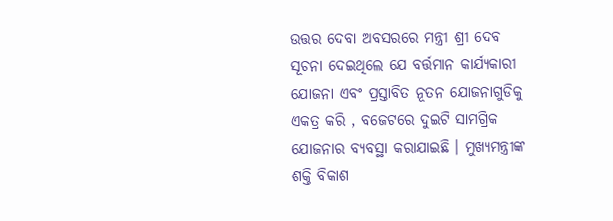ଉତ୍ତର ଦେବା ଅବସରରେ ମନ୍ତ୍ରୀ ଶ୍ରୀ ଦେବ ସୂଚନା ଦେଇଥିଲେ ଯେ ବର୍ତ୍ତମାନ କାର୍ଯ୍ୟକାରୀ ଯୋଜନା ଏବଂ ପ୍ରସ୍ତାବିତ ନୂତନ ଯୋଜନାଗୁଡିକୁ ଏକତ୍ର କରି , ବଜେଟରେ ଦୁଇଟି ସାମଗ୍ରିକ ଯୋଜନାର ବ୍ୟବସ୍ଥା କରାଯାଇଛି । ମୁଖ୍ୟମନ୍ତ୍ରୀଙ୍କ ଶକ୍ତି ବିକାଶ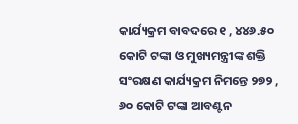କାର୍ଯ୍ୟକ୍ରମ ବାବଦରେ ୧ , ୪୪୬.୫୦ କୋଟି ଟଙ୍କା ଓ ମୁଖ୍ୟମନ୍ତ୍ରୀଙ୍କ ଶକ୍ତି ସଂରକ୍ଷଣ କାର୍ଯ୍ୟକ୍ରମ ନିମନ୍ତେ ୨୭୨ , ୬୦ କୋଟି ଟଙ୍କା ଆବଣ୍ଟନ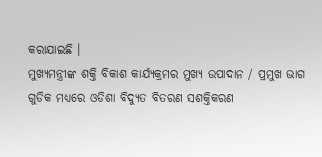କରାଯାଇଛି ।
ମୁଖ୍ୟମନ୍ତ୍ରୀଙ୍କ ଶକ୍ତି ବିକାଶ କାର୍ଯ୍ୟକ୍ରମର ମୁଖ୍ୟ ଉପାଦାନ / ପ୍ରମୁଖ ଭାଗ ଗୁଡିକ ମଧ୍ୟରେ ଓଡିଶା ବିଦ୍ୟୁତ ବିତରଣ ସଶକ୍ତିକରଣ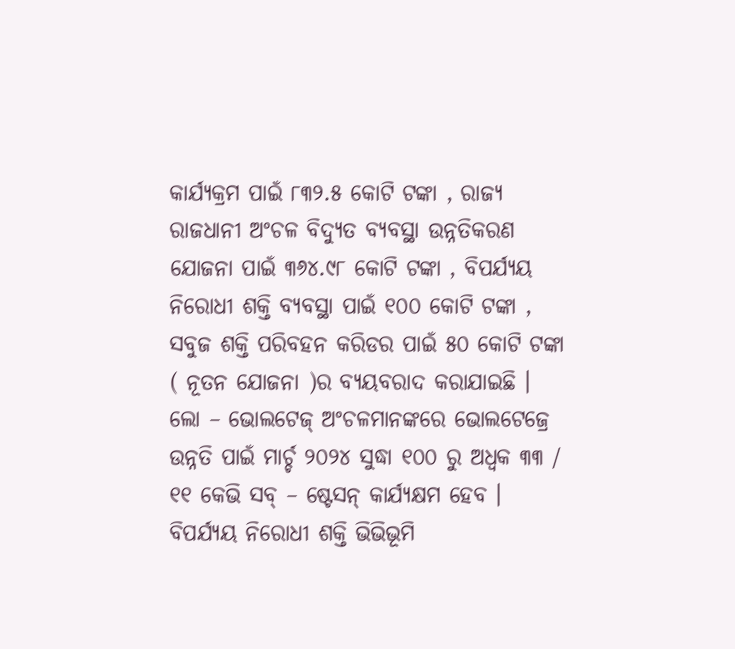କାର୍ଯ୍ୟକ୍ରମ ପାଇଁ ୮୩୨.୫ କୋଟି ଟଙ୍କା , ରାଜ୍ୟ ରାଜଧାନୀ ଅଂଚଳ ବିଦ୍ୟୁତ ବ୍ୟବସ୍ଥା ଉନ୍ନତିକରଣ ଯୋଜନା ପାଇଁ ୩୬୪.୯୮ କୋଟି ଟଙ୍କା , ବିପର୍ଯ୍ୟୟ ନିରୋଧୀ ଶକ୍ତି ବ୍ୟବସ୍ଥା ପାଇଁ ୧୦୦ କୋଟି ଟଙ୍କା , ସବୁଜ ଶକ୍ତି ପରିବହନ କରିଡର ପାଇଁ ୫୦ କୋଟି ଟଙ୍କା ( ନୂତନ ଯୋଜନା )ର ବ୍ୟୟବରାଦ କରାଯାଇଛି । ଲୋ – ଭୋଲଟେଜ୍ ଅଂଚଳମାନଙ୍କରେ ଭୋଲଟେଜ୍ରେ ଉନ୍ନତି ପାଇଁ ମାର୍ଚ୍ଚ ୨୦୨୪ ସୁଦ୍ଧା ୧୦୦ ରୁ ଅଧ୍ବକ ୩୩ / ୧୧ କେଭି ସବ୍ – ଷ୍ଟେସନ୍ କାର୍ଯ୍ୟକ୍ଷମ ହେବ । ବିପର୍ଯ୍ୟୟ ନିରୋଧୀ ଶକ୍ତି ଭିଭିଭୂମି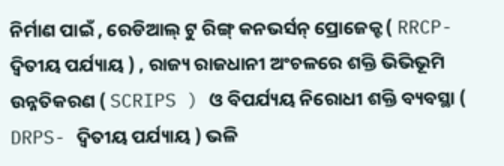ନିର୍ମାଣ ପାଇଁ , ରେଡିଆଲ୍ ଟୁ ରିଙ୍ଗ୍ କନଭର୍ସନ୍ ପ୍ରୋଜେକ୍ଟ ( RRCP- ଦ୍ୱିତୀୟ ପର୍ଯ୍ୟାୟ ) , ରାଜ୍ୟ ରାଜଧାନୀ ଅଂଚଳରେ ଶକ୍ତି ଭିଭିଭୂମି ଉନ୍ନତିକରଣ ( SCRIPS ) ଓ ବିପର୍ଯ୍ୟୟ ନିରୋଧୀ ଶକ୍ତି ବ୍ୟବସ୍ଥା ( DRPS- ଦ୍ୱିତୀୟ ପର୍ଯ୍ୟାୟ ) ଭଳି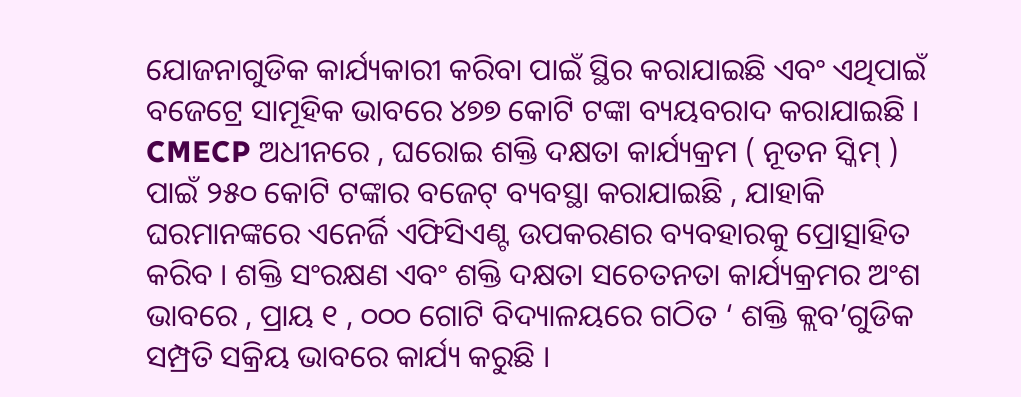ଯୋଜନାଗୁଡିକ କାର୍ଯ୍ୟକାରୀ କରିବା ପାଇଁ ସ୍ଥିର କରାଯାଇଛି ଏବଂ ଏଥିପାଇଁ ବଜେଟ୍ରେ ସାମୂହିକ ଭାବରେ ୪୭୭ କୋଟି ଟଙ୍କା ବ୍ୟୟବରାଦ କରାଯାଇଛି । CMECP ଅଧୀନରେ , ଘରୋଇ ଶକ୍ତି ଦକ୍ଷତା କାର୍ଯ୍ୟକ୍ରମ ( ନୂତନ ସ୍କିମ୍ ) ପାଇଁ ୨୫୦ କୋଟି ଟଙ୍କାର ବଜେଟ୍ ବ୍ୟବସ୍ଥା କରାଯାଇଛି , ଯାହାକି ଘରମାନଙ୍କରେ ଏନେର୍ଜି ଏଫିସିଏଣ୍ଟ ଉପକରଣର ବ୍ୟବହାରକୁ ପ୍ରୋତ୍ସାହିତ କରିବ । ଶକ୍ତି ସଂରକ୍ଷଣ ଏବଂ ଶକ୍ତି ଦକ୍ଷତା ସଚେତନତା କାର୍ଯ୍ୟକ୍ରମର ଅଂଶ ଭାବରେ , ପ୍ରାୟ ୧ , ୦୦୦ ଗୋଟି ବିଦ୍ୟାଳୟରେ ଗଠିତ ‘ ଶକ୍ତି କ୍ଲବ’ଗୁଡିକ ସମ୍ପ୍ରତି ସକ୍ରିୟ ଭାବରେ କାର୍ଯ୍ୟ କରୁଛି ।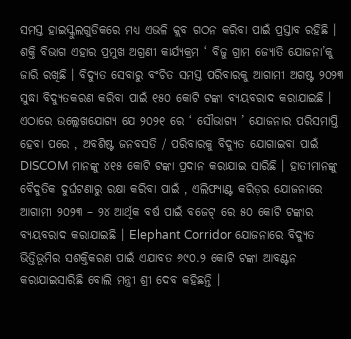ସମସ୍ତ ହାଇସ୍କୁଲଗୁଡିକରେ ମଧ୍ୟ ଏଭଳି କ୍ଲବ ଗଠନ କରିବା ପାଇଁ ପ୍ରସ୍ତାବ ରହିଛି । ଶକ୍ତି ବିଭାଗ ଏହାର ପ୍ରମୁଖ ଅଗ୍ରଣୀ କାର୍ଯ୍ୟକ୍ରମ ‘ ବିଜୁ ଗ୍ରାମ ଜ୍ୟୋତି ଯୋଜନା’କୁ ଜାରି ରଖିଛି । ବିଦ୍ୟୁତ ସେବାରୁ ବଂଚିତ ସମସ୍ତ ପରିବାରକୁ ଆଗାମୀ ଅଗଷ୍ଟ ୨୦୨୩ ସୁଦ୍ଧା ବିଦ୍ୟୁତକରଣ କରିବା ପାଇଁ ୧୫୦ କୋଟି ଟଙ୍କା ବ୍ୟୟବରାଦ କରାଯାଇଛି । ଏଠାରେ ଉଲ୍ଲେଖଯୋଗ୍ୟ ଯେ ୨୦୨୧ ରେ ‘ ସୌଭାଗ୍ୟ ’ ଯୋଜନାର ପରିସମାପ୍ତି ହେବା ପରେ , ଅବଶିଷ୍ଟ ଜନବସତି / ପରିବାରକୁ ବିଦ୍ୟୁତ ଯୋଗାଇବା ପାଇଁ DISCOM ମାନଙ୍କୁ ୪୧୫ କୋଟି ଟଙ୍କା ପ୍ରଦାନ କରାଯାଇ ସାରିଛି । ହାତୀମାନଙ୍କୁ ବୈଦୁତିକ ଦୁର୍ଘଟଣାରୁ ରକ୍ଷା କରିବା ପାଇଁ , ଏଲିଫ୍ୟାଣ୍ଟ କରିଡ଼ର ଯୋଜନାରେ ଆଗାମୀ ୨୦୨୩ – ୨୪ ଆର୍ଥିକ ବର୍ଷ ପାଇଁ ବଜେଟ୍ ରେ ୫୦ କୋଟି ଟଙ୍କାର ବ୍ୟୟବରାଦ କରାଯାଇଛି । Elephant Corridor ଯୋଜନାରେ ବିଦ୍ୟୁତ ଭିତ୍ତିଭୂମିର ସଶକ୍ତିକରଣ ପାଇଁ ଏଯାବତ ୬୯୦.୨ କୋଟି ଟଙ୍କା ଆବଣ୍ଟନ କରାଯାଇସାରିଛି ବୋଲି ମନ୍ତ୍ରୀ ଶ୍ରୀ ଦେବ କହିଛନ୍ତି ।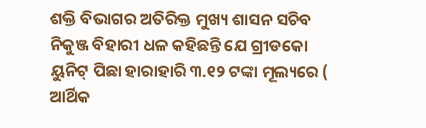ଶକ୍ତି ବିଭାଗର ଅତିରିକ୍ତ ମୁଖ୍ୟ ଶାସନ ସଚିବ ନିକୁଞ୍ଜ ବିହାରୀ ଧଳ କହିଛନ୍ତି ଯେ ଗ୍ରୀଡକୋ ୟୁନିଟ୍ ପିଛା ହାରାହାରି ୩.୧୨ ଟଙ୍କା ମୂଲ୍ୟରେ ( ଆର୍ଥିକ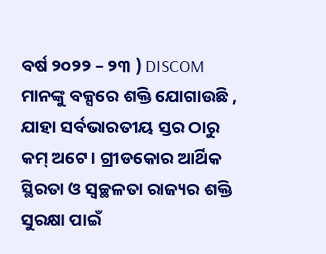ବର୍ଷ ୨୦୨୨ – ୨୩ ) DISCOM ମାନଙ୍କୁ ବକ୍ସରେ ଶକ୍ତି ଯୋଗାଉଛି , ଯାହା ସର୍ବଭାରତୀୟ ସ୍ତର ଠାରୁ କମ୍ ଅଟେ । ଗ୍ରୀଡକୋର ଆର୍ଥିକ ସ୍ଥିରତା ଓ ସ୍ଵଚ୍ଛଳତା ରାଜ୍ୟର ଶକ୍ତି ସୁରକ୍ଷା ପାଇଁ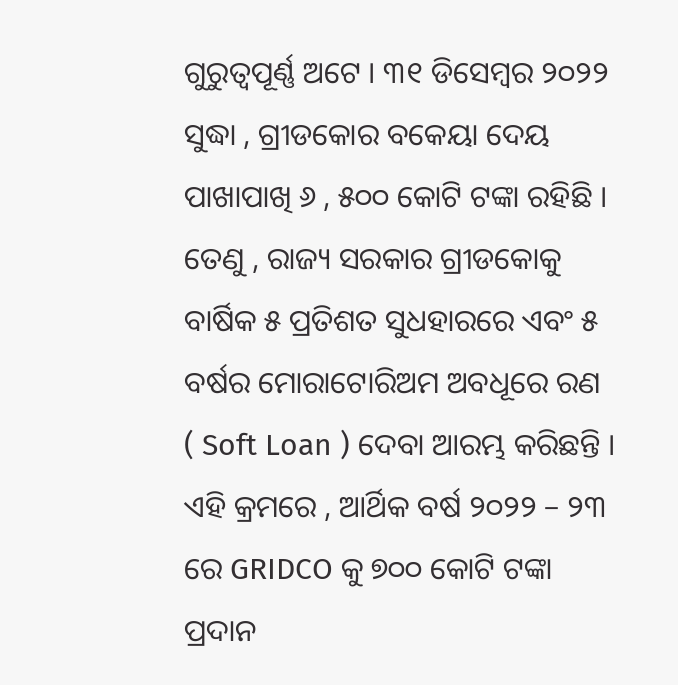ଗୁରୁତ୍ଵପୂର୍ଣ୍ଣ ଅଟେ । ୩୧ ଡିସେମ୍ବର ୨୦୨୨ ସୁଦ୍ଧା , ଗ୍ରୀଡକୋର ବକେୟା ଦେୟ ପାଖାପାଖି ୬ , ୫୦୦ କୋଟି ଟଙ୍କା ରହିଛି । ତେଣୁ , ରାଜ୍ୟ ସରକାର ଗ୍ରୀଡକୋକୁ ବାର୍ଷିକ ୫ ପ୍ରତିଶତ ସୁଧହାରରେ ଏବଂ ୫ ବର୍ଷର ମୋରାଟୋରିଅମ ଅବଧୂରେ ରଣ ( Soft Loan ) ଦେବା ଆରମ୍ଭ କରିଛନ୍ତି । ଏହି କ୍ରମରେ , ଆର୍ଥିକ ବର୍ଷ ୨୦୨୨ – ୨୩ ରେ GRIDCO କୁ ୭୦୦ କୋଟି ଟଙ୍କା ପ୍ରଦାନ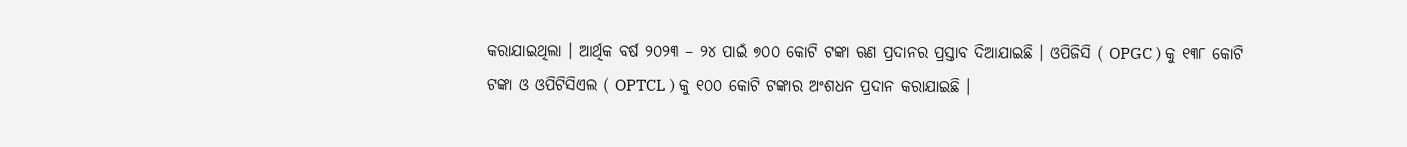କରାଯାଇଥିଲା । ଆର୍ଥିକ ବର୍ଷ ୨୦୨୩ – ୨୪ ପାଇଁ ୭୦୦ କୋଟି ଟଙ୍କା ଋଣ ପ୍ରଦାନର ପ୍ରସ୍ତାବ ଦିଆଯାଇଛି । ଓପିଜିସି ( OPGC ) କୁ ୧୩୮ କୋଟି ଟଙ୍କା ଓ ଓପିଟିସିଏଲ ( OPTCL ) କୁ ୧୦୦ କୋଟି ଟଙ୍କାର ଅଂଶଧନ ପ୍ରଦାନ କରାଯାଇଛି ।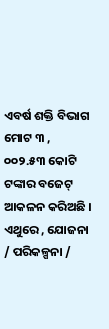ଏବର୍ଷ ଶକ୍ତି ବିଭାଗ ମୋଟ ୩ , ୦୦୨.୫୩ କୋଟି ଟଙ୍କାର ବଜେଟ୍ ଆକଳନ କରିଅଛି । ଏଥୁରେ , ଯୋଜନା / ପରିକଳ୍ପନା /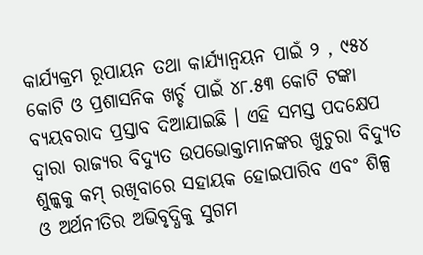କାର୍ଯ୍ୟକ୍ରମ ରୂପାୟନ ତଥା କାର୍ଯ୍ୟାନ୍ଵୟନ ପାଇଁ ୨ , ୯୫୪ କୋଟି ଓ ପ୍ରଶାସନିକ ଖର୍ଚ୍ଚ ପାଇଁ ୪୮.୫୩ କୋଟି ଟଙ୍କା ବ୍ୟୟବରାଦ ପ୍ରସ୍ତାବ ଦିଆଯାଇଛି । ଏହି ସମସ୍ତ ପଦକ୍ଷେପ ଦ୍ଵାରା ରାଜ୍ୟର ବିଦ୍ୟୁତ ଉପଭୋକ୍ତାମାନଙ୍କର ଖୁଚୁରା ବିଦ୍ୟୁତ ଶୁଳ୍କକୁ କମ୍ ରଖିବାରେ ସହାୟକ ହୋଇପାରିବ ଏବଂ ଶିଳ୍ପ ଓ ଅର୍ଥନୀତିର ଅଭିବୃଦ୍ଧିକୁ ସୁଗମ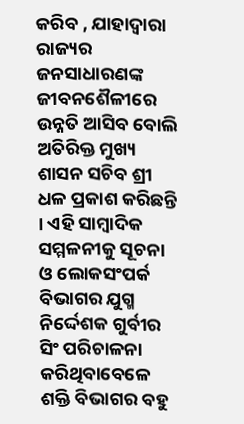କରିବ , ଯାହାଦ୍ୱାରା ରାଜ୍ୟର ଜନସାଧାରଣଙ୍କ ଜୀବନଶୈଳୀରେ ଉନ୍ନତି ଆସିବ ବୋଲି ଅତିରିକ୍ତ ମୁଖ୍ୟ ଶାସନ ସଚିବ ଶ୍ରୀ ଧଳ ପ୍ରକାଶ କରିଛନ୍ତି । ଏହି ସାମ୍ବାଦିକ ସମ୍ମଳନୀକୁ ସୂଚନା ଓ ଲୋକସଂପର୍କ ବିଭାଗର ଯୁଗ୍ମ ନିର୍ଦ୍ଦେଶକ ଗୁର୍ବୀର ସିଂ ପରିଚାଳନା କରିଥିବାବେଳେ ଶକ୍ତି ବିଭାଗର ବହୁ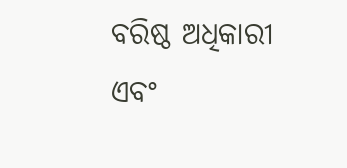ବରିଷ୍ଠ ଅଧିକାରୀ ଏବଂ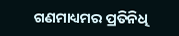ଗଣମାଧ୍ୟମର ପ୍ରତିନିଧି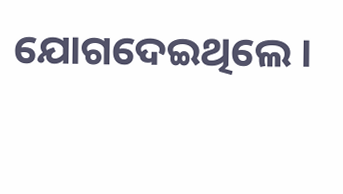ଯୋଗଦେଇଥିଲେ ।